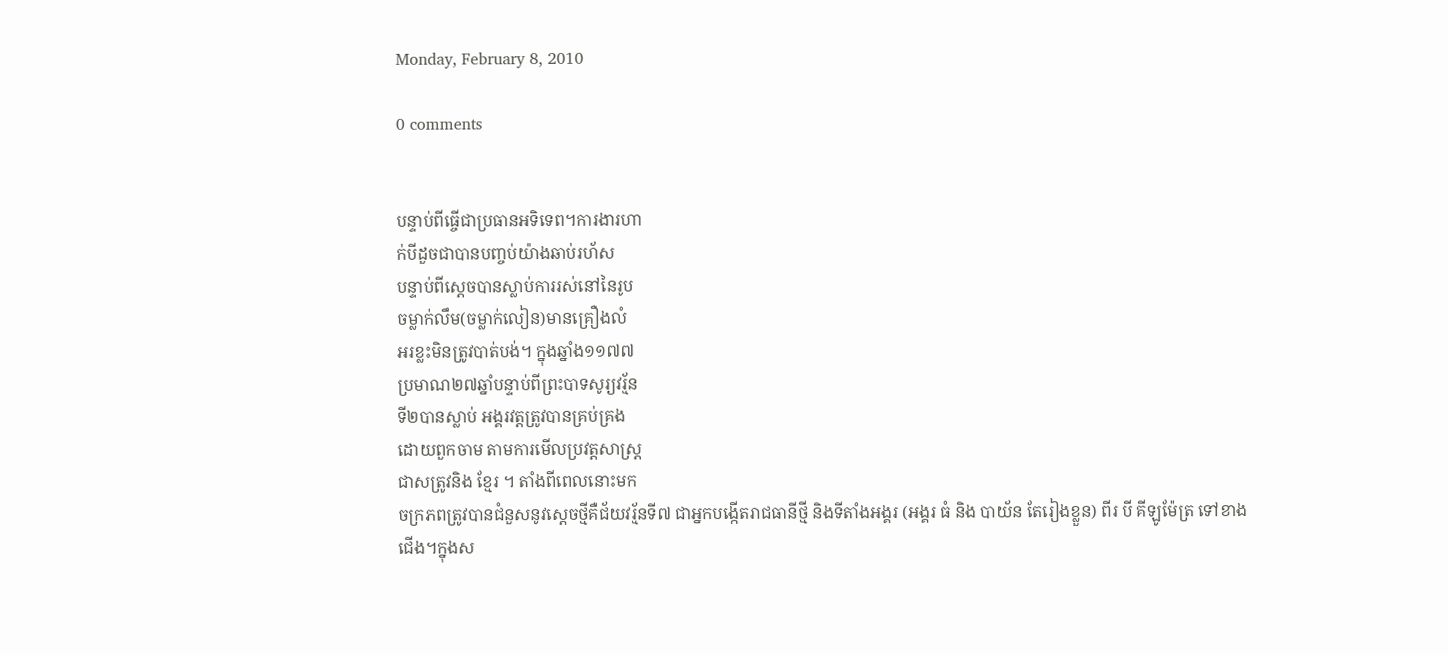Monday, February 8, 2010

0 comments


បន្ទាប់ពីធ្ចើជាប្រធានអទិទេព។ការងារហា
ក់បីដួចជាបានបញ្ចប់យ៉ាងឆាប់រហ័ស
បន្ទាប់ពីស្តេចបានស្លាប់ការរស់នៅនៃរូប
ចម្លាក់លឹម(ចម្លាក់លៀន)មានគ្រឿងលំ
អរខ្លះមិនត្រូវបាត់បង់។ ក្នុងឆ្នាំង១១៧៧
ប្រមាណ២៧ឆ្នាំបន្ទាប់ពីព្រះបាទសូរ្យវរ្ម័ន
ទី២បានស្លាប់ អង្គរវត្តត្រូវបានគ្រប់គ្រង
ដោយពួកចាម តាមការមើលប្រវត្តសាស្រ្ត
ជាសត្រូវនិង ខ្មែរ ។ តាំងពីពេលនោះមក
ចក្រភពត្រូវបានជំនួសនូវស្តេចថ្មីគឺជ័យវរ្ម័នទី៧ ជាអ្នកបង្កើតរាជធានីថ្មី និងទីតាំងអង្គរ (អង្គរ ធំ និង បាយ័ន តែរៀងខ្លួន) ពីរ បី គីឡូម៉ែត្រ ទៅខាង
ជើង។ក្នុងស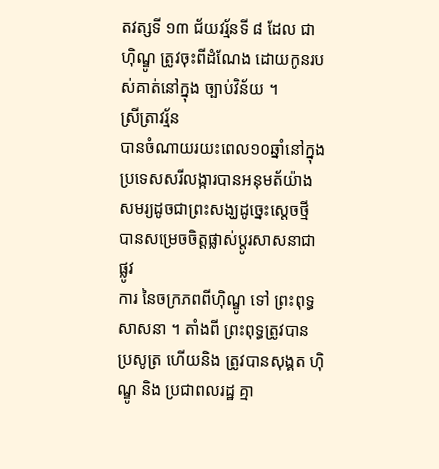តវត្សទី ១៣ ជ័យវរ្ម័នទី ៨ ដែល ជា ហ៊ិណ្ឌូ ត្រូវចុះពីដំណែង ដោយកូនរបស់គាត់នៅក្នុង ច្បាប់វិន័យ ។
ស្រីត្រាវរ្ម័ន
បានចំណាយរយះពេល១០ឆ្នាំនៅក្នុងប្រទេសសរីលង្ការបានអនុមត័យ៉ាង
សមរ្យដូចជាព្រះសង្ឃដូច្នេះសេ្តចថ្មី បានសម្រេចចិត្តផ្លាស់ប្តូរសាសនាជាផ្លូវ
ការ នៃចក្រភពពីហ៊ិណ្ឌូ ទៅ ព្រះពុទ្ធសាសនា ។ តាំងពី ព្រះពុទ្ធត្រូវបាន
ប្រសូត្រ ហើយនិង ត្រូវបានសុង្គត ហ៊ិណ្ឌូ និង ប្រជាពលរដ្ឋ គ្មា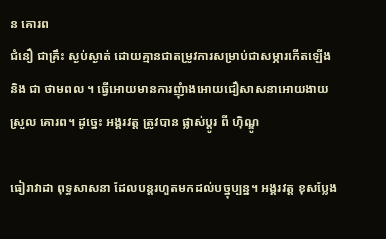ន គោរព
ជំនឿ ជាគ្រឹះ ស្ងប់ស្ងាត់ ដោយគ្មានជាតម្រូវការសម្រាប់ជាសម្ភារកើតឡើង
និង ជា ថាមពល ។ ធ្វើអោយមានការញុំាងអោយជឿសាសនាអោយងាយ
ស្រួល គោរព។ ដូច្នេះ អង្គរវត្ត ត្រូវបាន ផ្លាស់ប្តូរ ពី ហ៊ិណ្ឌូ

ធៀរាវាដា ពុទ្ធសាសនា ដែលបន្តរហួតមកដល់បច្នុប្បន្ន។ អង្គរវត្ត ខុសប្លែង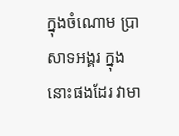ក្នុងចំណោម ប្រាសាទអង្គរ ក្នុងនោះផងដែរ វាមា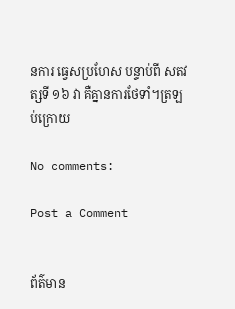នការ ធ្វេសប្រហែស បន្ទាប់ពី សតវត្សទី ១៦ វា គឺគ្នានការថែទាំ។ត្រឡប់ក្រោយ

No comments:

Post a Comment


ព័ត៌មាន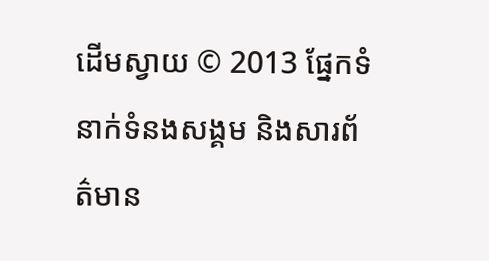ដើមស្វាយ © 2013 ផ្នែកទំនាក់ទំនងសង្គម និងសារព័ត៌មាន